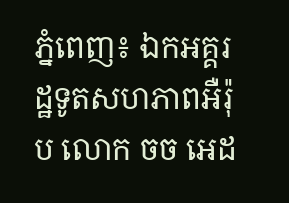ភ្នំពេញ៖ ឯកអគ្គរដ្ឋទូតសហភាពអឺរ៉ុប លោក ចច អេដ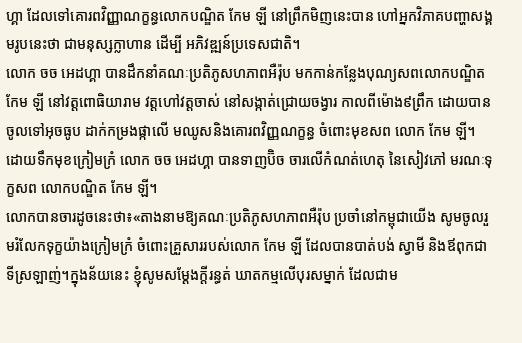ហ្គា ដែលទៅគោរពវិញ្ញាណក្ខន្ធលោកបណ្ឌិត កែម ឡី នៅព្រឹកមិញនេះបាន ហៅអ្នកវិភាគបញ្ហាសង្គមរូបនេះថា ជាមនុស្សក្លាហាន ដើម្បី អភិវឌ្ឍន៍ប្រទេសជាតិ។
លោក ចច អេដហ្គា បានដឹកនាំគណៈប្រតិភូសហភាពអឺរ៉ុប មកកាន់កន្លែងបុណ្យសពលោកបណ្ឌិត កែម ឡី នៅវត្តពោធិយារាម វត្ដហៅវត្តចាស់ នៅសង្កាត់ជ្រោយចង្វារ កាលពីម៉ោង៩ព្រឹក ដោយបានចូលទៅអុចធូប ដាក់កម្រងផ្កាលើ មឈូសនិងគោរពវិញ្ញណក្ខន្ធ ចំពោះមុខសព លោក កែម ឡី។
ដោយទឹកមុខក្រៀមក្រំ លោក ចច អេដហ្គា បានទាញប៊ិច ចារលើកំណត់ហេតុ នៃសៀវភៅ មរណៈទុក្ខសព លោកបណ្ឌិត កែម ឡី។
លោកបានចារដូចនេះថា៖«តាងនាមឱ្យគណៈប្រតិភូសហភាពអឺរ៉ុប ប្រចាំនៅកម្ពុជាយើង សូមចូលរួមរំលែកទុក្ខយ៉ាងក្រៀមក្រំ ចំពោះគ្រួសាររបស់លោក កែម ឡី ដែលបានបាត់បង់ ស្វាមី និងឪពុកជាទីស្រឡាញ់។ក្នុងន័យនេះ ខ្ញុំសូមសម្ដែងក្ដីរន្ធត់ ឃាតកម្មលើបុរសម្នាក់ ដែលជាម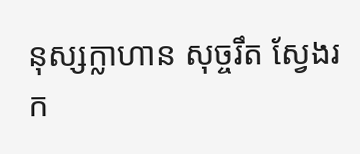នុស្សក្លាហាន សុច្ចរឹត ស្វែងរក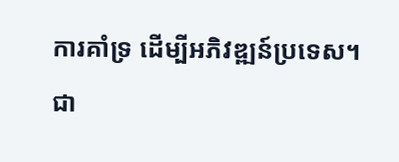ការគាំទ្រ ដើម្បីអភិវឌ្ឍន៍ប្រទេស។ ជា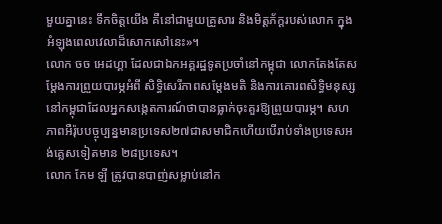មួយគ្នានេះ ទឹកចិត្តយើង គឺនៅជាមួយគ្រួសារ និងមិត្តភ័ក្ដរបស់លោក ក្នុងអំឡុងពេលវេលាដ៏សោកសៅនេះ»។
លោក ចច អេដហ្គា ដែលជាឯកអគ្គរដ្ឋទូតប្រចាំនៅកម្ពុជា លោកតែងតែសម្ដែងការព្រួយបារម្ភអំពី សិទ្ធិសេរីភាពសម្ដែងមតិ និងការគោរពសិទ្ធិមនុស្សនៅកម្ពុជាដែលអ្នកសង្កេតការណ៍ថាបានធ្លាក់ចុះគួរឱ្យព្រួយបារម្ភ។ សហភាពអឺរ៉ុបបច្ចុប្បន្នមានប្រទេស២៧ជាសមាជិកហើយបើរាប់ទាំងប្រទេសអង់គ្លេសទៀតមាន ២៨ប្រទេស។
លោក កែម ឡី ត្រូវបានបាញ់សម្លាប់នៅក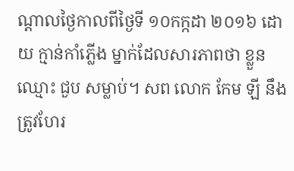ណ្ដាលថ្ងៃកាលពីថ្ងៃទី ១០កក្កដា ២០១៦ ដោយ ក្មាន់កាំភ្លើង ម្នាក់ដែលសារភាពថា ខ្លួនឈ្មោះ ជួប សម្លាប់។ សព លោក កែម ឡី នឹងត្រូវហែរ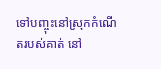ទៅបញ្ចុះនៅស្រុកកំណើតរបស់គាត់ នៅ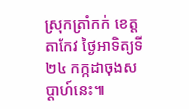ស្រុកត្រាំកក់ ខេត្តតាកែវ ថ្ងៃអាទិត្យទី២៤ កក្កដាចុងសប្ដាហ៍នេះ៕